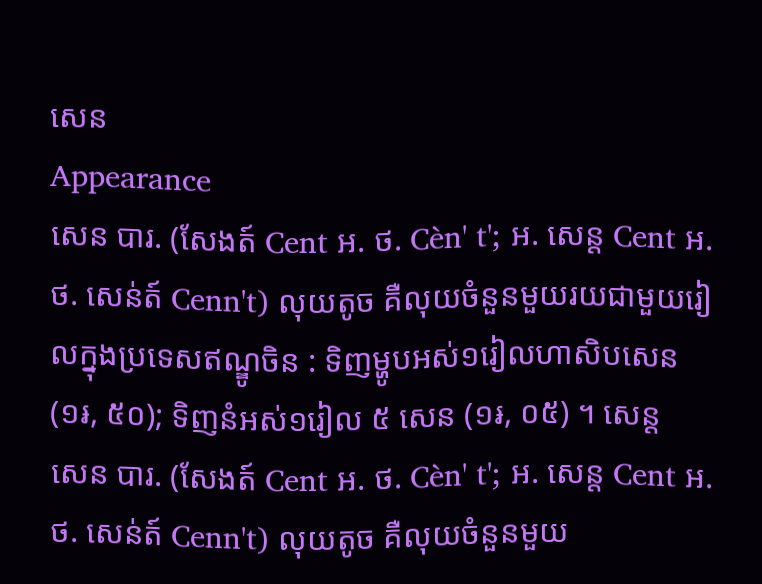សេន
Appearance
សេន បារ. (សែងត៍ Cent អ. ថ. Cèn' t'; អ. សេន្ត Cent អ. ថ. សេន់ត៍ Cenn't) លុយតូច គឺលុយចំនួនមួយរយជាមួយរៀលក្នុងប្រទេសឥណ្ឌូចិន : ទិញម្ហូបអស់១រៀលហាសិបសេន (១៛, ៥០); ទិញនំអស់១រៀល ៥ សេន (១៛, ០៥) ។ សេន្ត
សេន បារ. (សែងត៍ Cent អ. ថ. Cèn' t'; អ. សេន្ត Cent អ. ថ. សេន់ត៍ Cenn't) លុយតូច គឺលុយចំនួនមួយ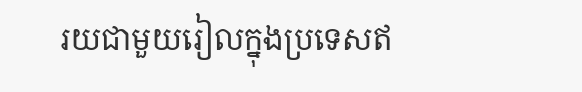រយជាមួយរៀលក្នុងប្រទេសឥ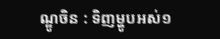ណ្ឌូចិន : ទិញម្ហូបអស់១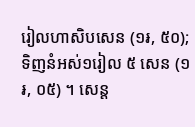រៀលហាសិបសេន (១៛, ៥០); ទិញនំអស់១រៀល ៥ សេន (១៛, ០៥) ។ សេន្ត